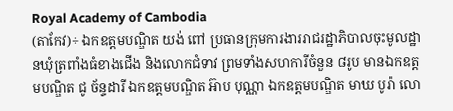Royal Academy of Cambodia
(តាកែវ)÷ ឯកឧត្តមបណ្ឌិត យង់ ពៅ ប្រធានក្រុមការងាររាជរដ្ឋាភិបាលចុះមូលដ្ឋានឃុំត្រពាំងធំខាងជើង និងលោកជំទាវ ព្រមទាំងសហការីចំនួន ៨រូប មានឯកឧត្តមបណ្ឌិត ជូ ច័ន្ទដារី ឯកឧត្តមបណ្ឌិត អ៊ាប បុណ្ណា ឯកឧត្តមបណ្ឌិត មាឃ បូរ៉ា លោ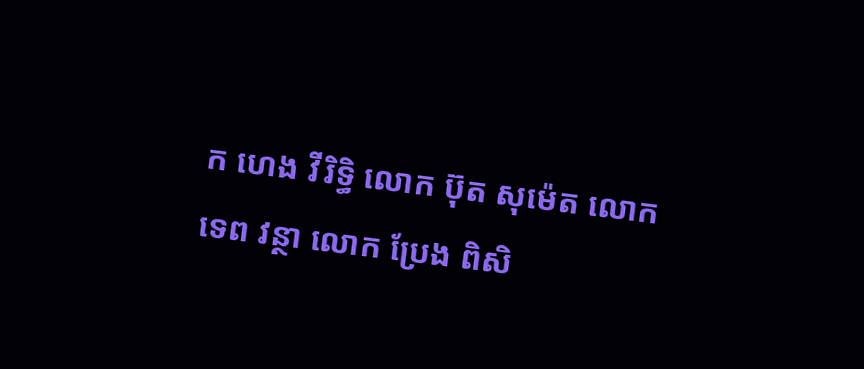ក ហេង វីរិទ្ធិ លោក ប៊ុត សុម៉េត លោក ទេព វន្ថា លោក ប្រែង ពិសិ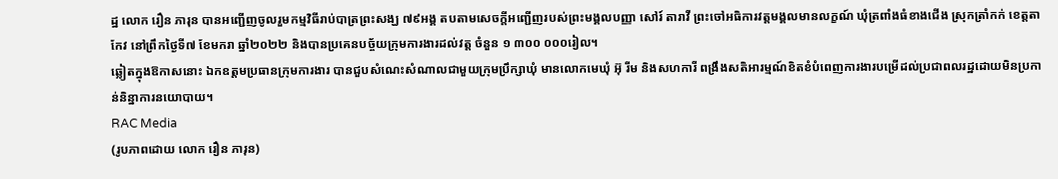ដ្ឋ លោក រឿន ភារុន បានអញ្ជើញចូលរួមកម្មវិធីរាប់បាត្រព្រះសង្ឃ ៧៩អង្គ តបតាមសេចក្ដីអញ្ជើញរបស់ព្រះមង្គលបញ្ញា សៅរ៍ តារាវី ព្រះចៅអធិការវត្តមង្គលមានលក្ខណ៍ ឃុំត្រពាំងធំខាងជើង ស្រុកត្រាំកក់ ខេត្តតាកែវ នៅព្រឹកថ្ងៃទី៧ ខែមករា ឆ្នាំ២០២២ និងបានប្រគេនបច្ច័យក្រុមការងារដល់វត្ត ចំនួន ១ ៣០០ ០០០រៀល។
ឆ្លៀតក្នុងឱកាសនោះ ឯកឧត្តមប្រធានក្រុមការងារ បានជួបសំណេះសំណាលជាមួយក្រុមប្រឹក្សាឃុំ មានលោកមេឃុំ អ៊ុ រីម និងសហការី ពង្រឹងសតិអារម្មណ៍ខិតខំបំពេញការងារបម្រើដល់ប្រជាពលរដ្ឋដោយមិនប្រកាន់និន្នាការនយោបាយ។
RAC Media
(រូបភាពដោយ លោក រឿន ភារុន)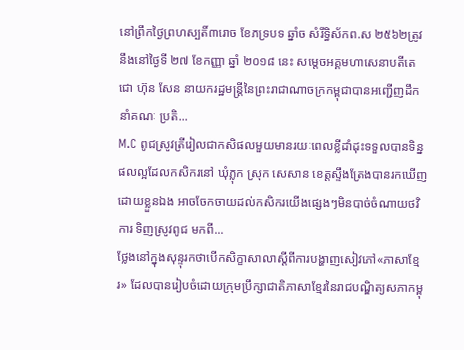នៅព្រឹកថ្ងៃព្រហស្បតិ៍៣រោច ខែភទ្របទ ឆ្នាំច សំរឹទ្ធិស័កព.ស ២៥៦២ត្រូវនឹងនៅថ្ងៃទី ២៧ ខែកញ្ញា ឆ្នាំ ២០១៨ នេះ សម្តេចអគ្គមហាសេនាបតីតេជោ ហ៊ុន សែន នាយករដ្ឋមន្រ្តីនៃព្រះរាជាណាចក្រកម្ពុជាបានអញ្ជើញដឹកនាំគណៈ ប្រតិ...
M.C ពូជស្រូវត្រីរៀលជាកសិផលមួយមានរយៈពេលខ្លីដាំដុះទទួលបានទិន្នផលល្អដែលកសិករនៅ ឃុំភ្លុក ស្រុក សេសាន ខេត្តស្ទឹងត្រែងបានរកឃើញដោយខ្លួនឯង អាចចែកចាយដល់កសិករយើងផ្សេងៗមិនបាច់ចំណាយថវិការ ទិញស្រូវពូជ មកពី...
ថ្លែងនៅក្នុងសុន្ទុរកថាបើកសិក្ខាសាលាស្តីពីការបង្ហាញសៀវភៅ«ភាសាខ្មែរ» ដែលបានរៀបចំដោយក្រុមប្រឹក្សាជាតិភាសាខ្មែរនៃរាជបណ្ឌិត្យសភាកម្ពុ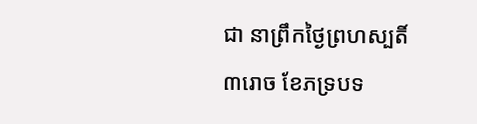ជា នាព្រឹកថ្ងៃព្រហស្បតិ៍ ៣រោច ខែភទ្របទ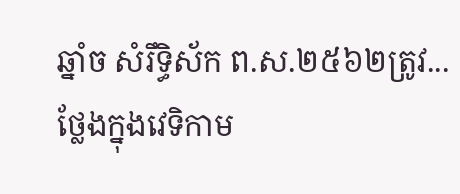ឆ្នាំច សំរឹទ្ធិស័ក ព.ស.២៥៦២ត្រូវ...
ថ្លែងក្នុងវេទិកាម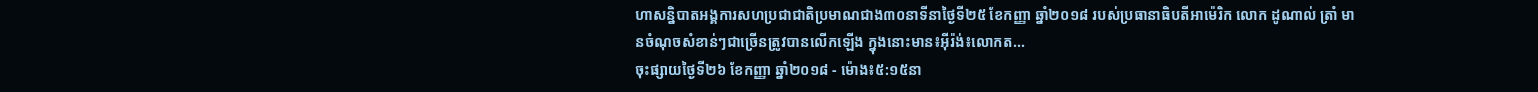ហាសន្និបាតអង្គការសហប្រជាជាតិប្រមាណជាង៣០នាទីនាថ្ងៃទី២៥ ខែកញ្ញា ឆ្នាំ២០១៨ របស់ប្រធានាធិបតីអាម៉េរិក លោក ដូណាល់ ត្រាំ មានចំណុចសំខាន់ៗជាច្រើនត្រូវបានលើកឡើង ក្នុងនោះមាន៖អ៊ីរ៉ង់៖លោកត...
ចុះផ្សាយថ្ងៃទី២៦ ខែកញ្ញា ឆ្នាំ២០១៨ - ម៉ោង៖៥:១៥នា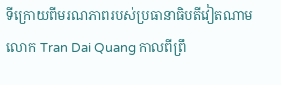ទីក្រោយពីមរណភាពរបស់ប្រធានាធិបតីវៀតណាម លោក Tran Dai Quang កាលពីព្រឹ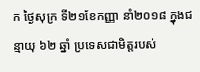ក ថ្ងៃសុក្រ ទី២១ខែកញ្ញា នាំ២០១៨ ក្នុងជន្មាយុ ៦២ ឆ្នាំ ប្រទេសជាមិត្តរបស់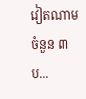វៀតណាមចំនួន ៣ ប...